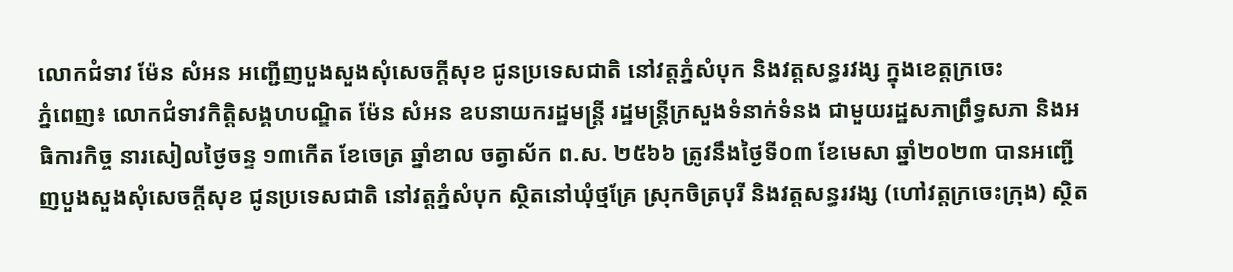លោកជំទាវ ម៉ែន សំអន អញ្ជើញបួងសួងសុំសេចក្តីសុខ ជូនប្រទេសជាតិ នៅវត្តភ្នំសំបុក និងវត្តសន្ធរវង្ស ក្នុងខេត្តក្រចេះ
ភ្នំពេញ៖ លោកជំទាវកិត្តិសង្គហបណ្ឌិត ម៉ែន សំអន ឧបនាយករដ្ឋមន្ត្រី រដ្ឋមន្ត្រីក្រសួងទំនាក់ទំនង ជាមួយរដ្ឋសភាព្រឹទ្ធសភា និងអធិការកិច្ច នារសៀលថ្ងៃចន្ទ ១៣កើត ខែចេត្រ ឆ្នាំខាល ចត្វាស័ក ព.ស. ២៥៦៦ ត្រូវនឹងថ្ងៃទី០៣ ខែមេសា ឆ្នាំ២០២៣ បានអញ្ជើញបួងសួងសុំសេចក្តីសុខ ជូនប្រទេសជាតិ នៅវត្តភ្នំសំបុក ស្ថិតនៅឃុំថ្មគ្រែ ស្រុកចិត្របុរី និងវត្តសន្ធរវង្ស (ហៅវត្តក្រចេះក្រុង) ស្ថិត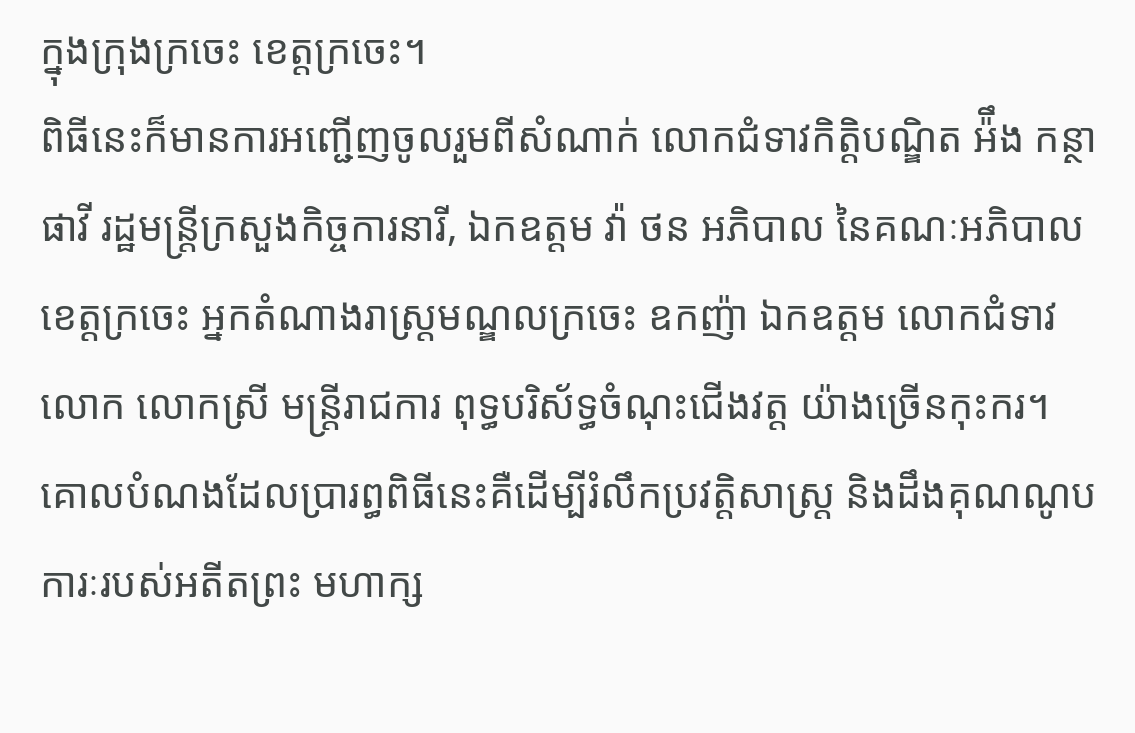ក្នុងក្រុងក្រចេះ ខេត្តក្រចេះ។
ពិធីនេះក៏មានការអញ្ជេីញចូលរួមពីសំណាក់ លោកជំទាវកិត្តិបណ្ឌិត អ៉ឹង កន្ថាផាវី រដ្ឋមន្រ្តីក្រសួងកិច្ចការនារី, ឯកឧត្តម វ៉ា ថន អភិបាល នៃគណៈអភិបាលខេត្តក្រចេះ អ្នកតំណាងរាស្រ្តមណ្ឌលក្រចេះ ឧកញ៉ា ឯកឧត្តម លោកជំទាវ លោក លោកស្រី មន្រ្តីរាជការ ពុទ្ធបរិស័ទ្ធចំណុះជេីងវត្ត យ៉ាងច្រេីនកុះករ។
គោលបំណងដែលប្រារព្ធពិធីនេះគឺដើម្បីរំលឹកប្រវត្តិសាស្ត្រ និងដឹងគុណណូបការៈរបស់អតីតព្រះ មហាក្ស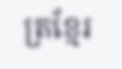ត្រខ្មែរ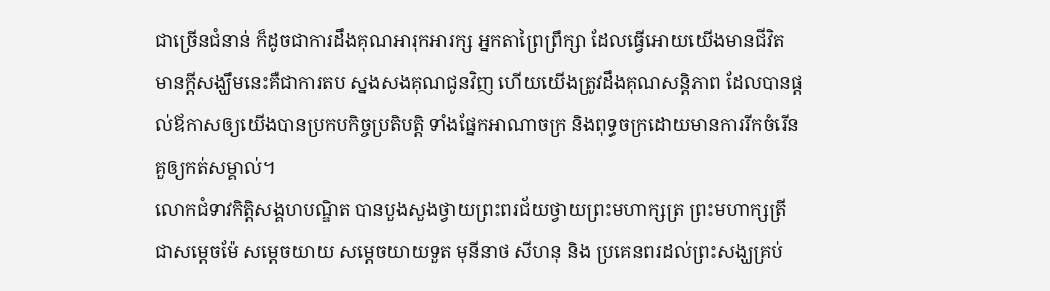ជាច្រើនជំនាន់ ក៏ដូចជាការដឹងគុណអារុកអារក្ស អ្នកតាព្រៃព្រឹក្សា ដែលធ្វើអោយយើងមានជីវិត មានក្តីសង្ឃឹមនេះគឺជាការតប ស្នងសងគុណជូនវិញ ហើយយើងត្រូវដឹងគុណសន្តិភាព ដែលបានផ្តល់ឪកាសឲ្យយើងបានប្រកបកិច្ចប្រតិបត្តិ ទាំងផ្នែកអាណាចក្រ និងពុទ្ធចក្រដោយមានការរីកចំរើនគួឲ្យកត់សម្គាល់។
លោកជំទាវកិត្តិសង្គហបណ្ឌិត បានបួងសួងថ្វាយព្រះពរជ័យថ្វាយព្រះមហាក្សត្រ ព្រះមហាក្សត្រី ជាសម្តេចម៉ែ សម្តេចយាយ សម្តេចយាយទួត មុនីនាថ សីហនុ និង ប្រគេនពរដល់ព្រះសង្ឃគ្រប់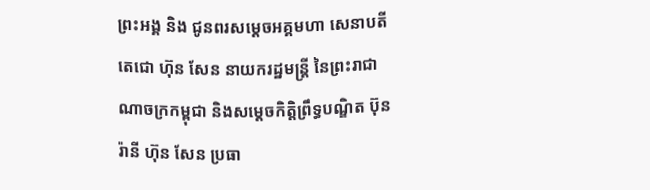ព្រះអង្គ និង ជូនពរសម្តេចអគ្គមហា សេនាបតីតេជោ ហ៊ុន សែន នាយករដ្ឋមន្រ្តី នៃព្រះរាជាណាចក្រកម្ពុជា និងសម្តេចកិត្តិព្រឹទ្ធបណ្ឌិត ប៊ុន រ៉ានី ហ៊ុន សែន ប្រធា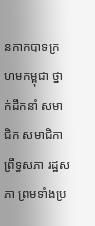នកាកបាទក្រហមកម្ពុជា ថ្នាក់ដឹកនាំ សមាជិក សមាជិកា ព្រឹទ្ធសភា រដ្ឋសភា ព្រមទាំងប្រ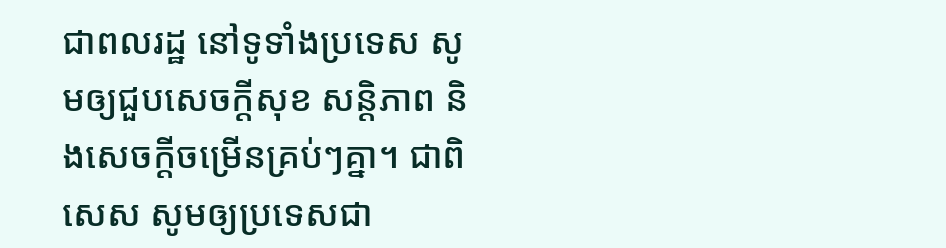ជាពលរដ្ឋ នៅទូទាំងប្រទេស សូមឲ្យជួបសេចក្តីសុខ សន្តិភាព និងសេចក្តីចម្រើនគ្រប់ៗគ្នា។ ជាពិសេស សូមឲ្យប្រទេសជា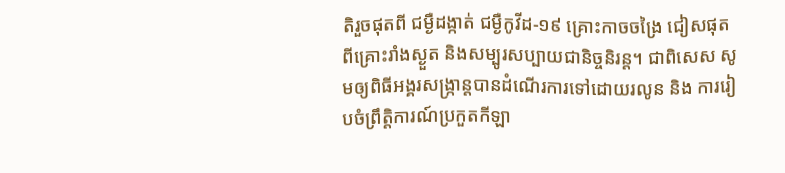តិរួចផុតពី ជម្ងឺដង្កាត់ ជម្ងឺកូវីដ-១៩ គ្រោះកាចចង្រៃ ជៀសផុតពីគ្រោះរាំងស្ងួត និងសម្បូរសប្បាយជានិច្ចនិរន្ត។ ជាពិសេស សូមឲ្យពិធីអង្គរសង្ក្រាន្តបានដំណើរការទៅដោយរលូន និង ការរៀបចំព្រឹត្តិការណ៍ប្រកួតកីឡា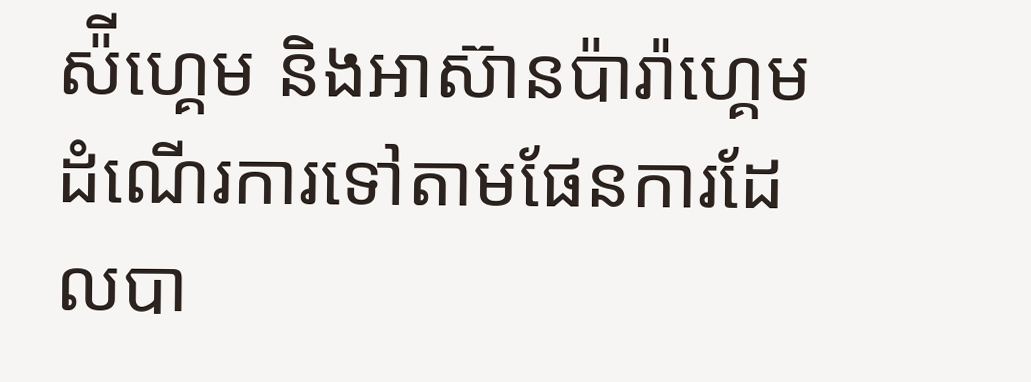ស៉ីហ្គេម និងអាស៊ានប៉ារ៉ាហ្គេមដំណើរការទៅតាមផែនការដែលបា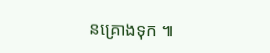នគ្រោងទុក ៕